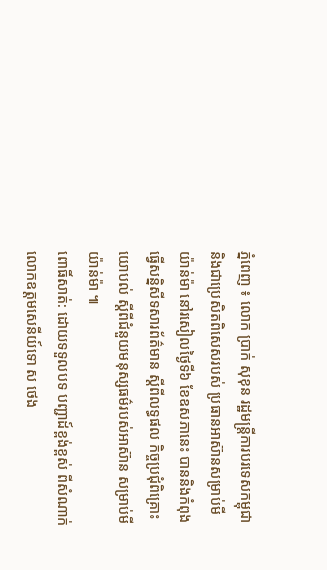ភ្នំពេញ ៖ លោក ប្រាក់ សុខុន រដ្ឋមន្រ្តីការបរទេសកម្ពុជា និងជាប្រេសិតពិសេសរបស់ ប្រធានអាស៊ានសម្រាប់មីយ៉ាន់ម៉ា នៅរសៀលថ្ងៃទី៦ ខែឧសភានេះ បាននិងកំពុងធ្វើសន្និសីទសារព័ត៌មាន ស្ដីពីលទ្ធផល កិច្ចប្រជុំពិគ្រោះយោបល់ ស្តីពីជំនួយមនុស្សធម៌របស់អាស៊ាន សម្រាប់មីយ៉ាន់ម៉ា ៕
ពោធិ៍សាត់: ដោយទទួលបទ បញ្ជាដ៍ខ្ពង់ខ្ពស់ ពីសំណាក់លោកឧត្តមសេនីយ៍ទោ ស ថេង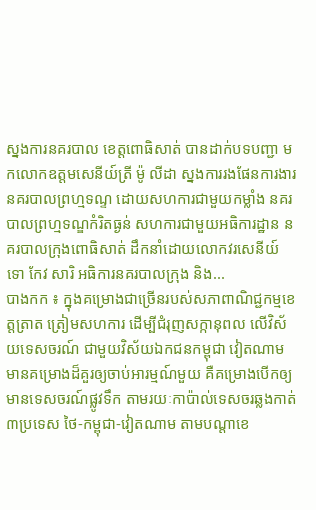ស្នងការនគរបាល ខេត្តពោធិសាត់ បានដាក់បទបញ្ជា មកលោកឧត្តមសេនីយ៍ត្រី ម៉ូ លីដា ស្នងការរងផែនការងារនគរបាលព្រហ្មទណ្ទ ដោយសហការជាមួយកម្លាំង នគរបាលព្រហ្មទណ្ឌកំរិតធ្ងន់ សហការជាមួយអធិការដ្ឋាន នគរបាលក្រុងពោធិសាត់ ដឹកនាំដោយលោកវរសេនីយ៍ទោ កែវ សារិ អធិការនគរបាលក្រុង និង...
បាងកក ៖ ក្នុងគម្រោងជាច្រើនរបស់សភាពាណិជ្ជកម្មខេត្តត្រាត ត្រៀមសហការ ដើម្បីជំរុញសក្កានុពល លើវិស័យទេសចរណ៍ ជាមួយវិស័យឯកជនកម្ពុជា វៀតណាម មានគម្រោងដ៏គួរឲ្យចាប់អារម្មណ៍មួយ គឺគម្រោងបើកឲ្យមានទេសចរណ៍ផ្លូវទឹក តាមរយៈកាប៉ាល់ទេសចរឆ្លងកាត់៣ប្រទេស ថៃ-កម្ពុជា-វៀតណាម តាមបណ្តាខេ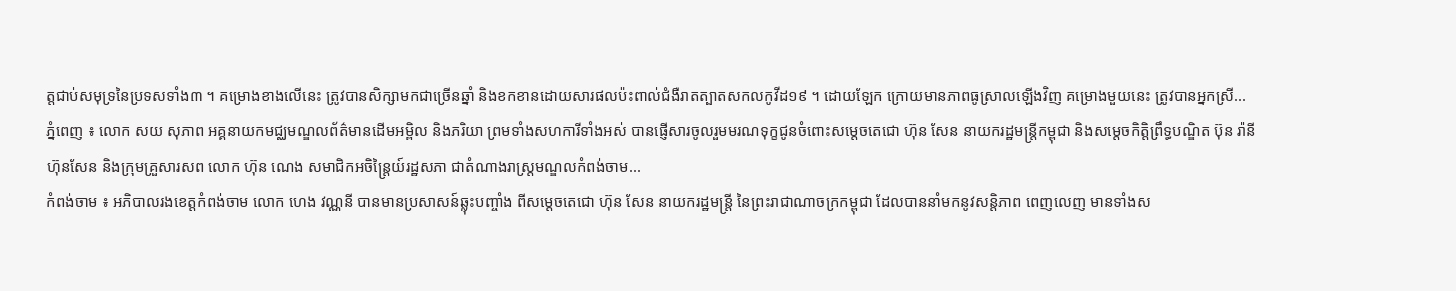ត្តជាប់សមុទ្រនៃប្រទសទាំង៣ ។ គម្រោងខាងលើនេះ ត្រូវបានសិក្សាមកជាច្រើនឆ្នាំ និងខកខានដោយសារផលប៉ះពាល់ជំងឺរាតត្បាតសកលកូវីដ១៩ ។ ដោយឡែក ក្រោយមានភាពធូស្រាលឡើងវិញ គម្រោងមួយនេះ ត្រូវបានអ្នកស្រី...
ភ្នំពេញ ៖ លោក សយ សុភាព អគ្គនាយកមជ្ឈមណ្ឌលព័ត៌មានដើមអម្ពិល និងភរិយា ព្រមទាំងសហការីទាំងអស់ បានផ្ញើសារចូលរួមមរណទុក្ខជូនចំពោះសម្តេចតេជោ ហ៊ុន សែន នាយករដ្ឋមន្រ្តីកម្ពុជា និងសម្តេចកិត្តិព្រឹទ្ធបណ្ឌិត ប៊ុន រ៉ានី ហ៊ុនសែន និងក្រុមគ្រួសារសព លោក ហ៊ុន ណេង សមាជិកអចិន្ត្រៃយ៍រដ្ឋសភា ជាតំណាងរាស្ត្រមណ្ឌលកំពង់ចាម...
កំពង់ចាម ៖ អភិបាលរងខេត្តកំពង់ចាម លោក ហេង វណ្ណនី បានមានប្រសាសន៍ឆ្លុះបញ្ចាំង ពីសម្ដេចតេជោ ហ៊ុន សែន នាយករដ្ឋមន្ត្រី នៃព្រះរាជាណាចក្រកម្ពុជា ដែលបាននាំមកនូវសន្តិភាព ពេញលេញ មានទាំងស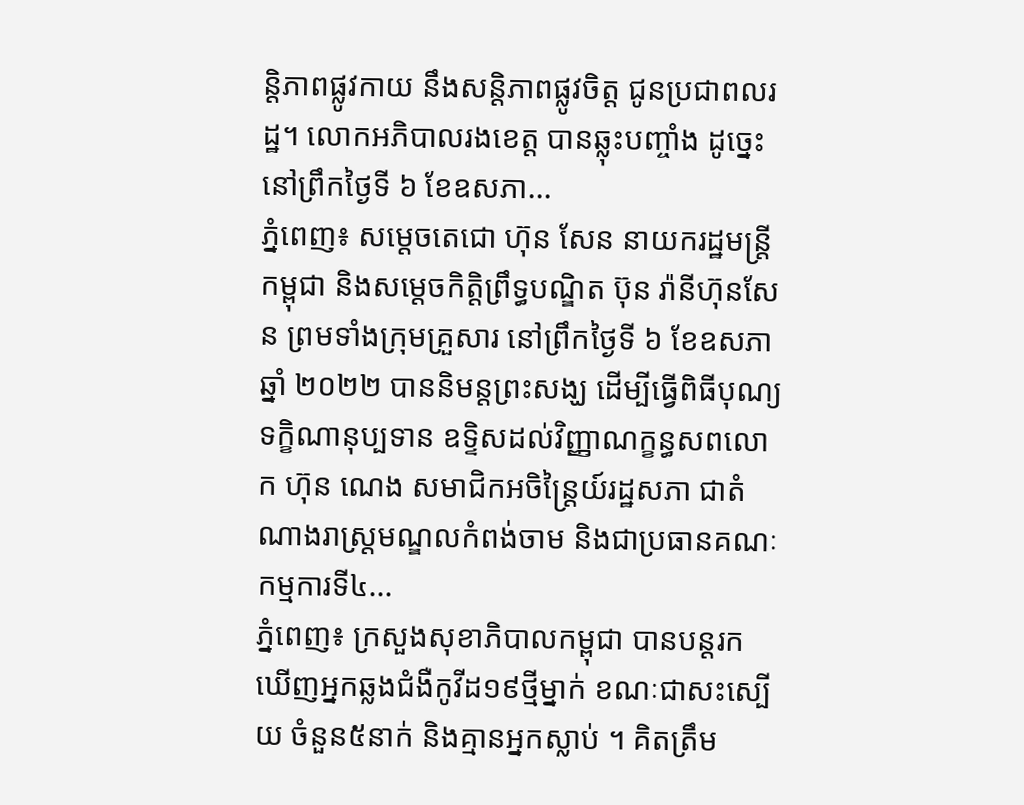ន្តិភាពផ្លូវកាយ នឹងសន្តិភាពផ្លូវចិត្ត ជូនប្រជាពលរដ្ឋ។ លោកអភិបាលរងខេត្ត បានឆ្លុះបញ្ចាំង ដូច្នេះនៅព្រឹកថ្ងៃទី ៦ ខែឧសភា...
ភ្នំពេញ៖ សម្តេចតេជោ ហ៊ុន សែន នាយករដ្ឋមន្ត្រីកម្ពុជា និងសម្តេចកិត្តិព្រឹទ្ធបណ្ឌិត ប៊ុន រ៉ានីហ៊ុនសែន ព្រមទាំងក្រុមគ្រួសារ នៅព្រឹកថ្ងៃទី ៦ ខែឧសភា ឆ្នាំ ២០២២ បាននិមន្តព្រះសង្ឃ ដើម្បីធ្វើពិធីបុណ្យទក្ខិណានុប្បទាន ឧទ្ទិសដល់វិញ្ញាណក្ខន្ធសពលោក ហ៊ុន ណេង សមាជិកអចិន្ត្រៃយ៍រដ្ឋសភា ជាតំណាងរាស្ត្រមណ្ឌលកំពង់ចាម និងជាប្រធានគណៈកម្មការទី៤...
ភ្នំពេញ៖ ក្រសួងសុខាភិបាលកម្ពុជា បានបន្តរកឃើញអ្នកឆ្លងជំងឺកូវីដ១៩ថ្មីម្នាក់ ខណៈជាសះស្បើយ ចំនួន៥នាក់ និងគ្មានអ្នកស្លាប់ ។ គិតត្រឹម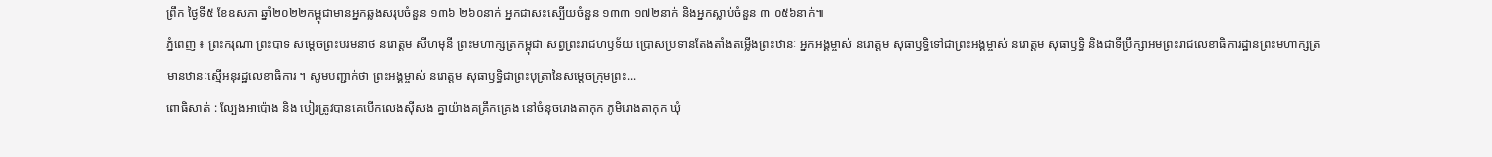ព្រឹក ថ្ងៃទី៥ ខែឧសភា ឆ្នាំ២០២២កម្ពុជាមានអ្នកឆ្លងសរុបចំនួន ១៣៦ ២៦០នាក់ អ្នកជាសះស្បើយចំនួន ១៣៣ ១៧២នាក់ និងអ្នកស្លាប់ចំនួន ៣ ០៥៦នាក់៕
ភ្នំពេញ ៖ ព្រះករុណា ព្រះបាទ សម្តេចព្រះបរមនាថ នរោត្តម សីហមុនី ព្រះមហាក្សត្រកម្ពុជា សព្វព្រះរាជហឫទ័យ ប្រោសប្រទានតែងតាំងតម្លើងព្រះឋានៈ អ្នកអង្គម្ចាស់ នរោត្ដម សុធាឫទ្ធិទៅជាព្រះអង្គម្ចាស់ នរោត្ដម សុធាឫទ្ធិ និងជាទីប្រឹក្សាអមព្រះរាជលេខាធិការដ្ឋានព្រះមហាក្សត្រ មានឋានៈស្មើអនុរដ្ឋលេខាធិការ ។ សូមបញ្ជាក់ថា ព្រះអង្គម្ចាស់ នរោត្ដម សុធាឫទ្ធិជាព្រះបុត្រានៃសម្តេចក្រុមព្រះ...
ពោធិសាត់ : ល្បែងអាប៉ោង និង បៀរត្រូវបានគេបើកលេងសុីសង គ្នាយ៉ាងគគ្រឹកគ្រេង នៅចំនុចរោងតាកុក ភូមិរោងតាកុក ឃុំ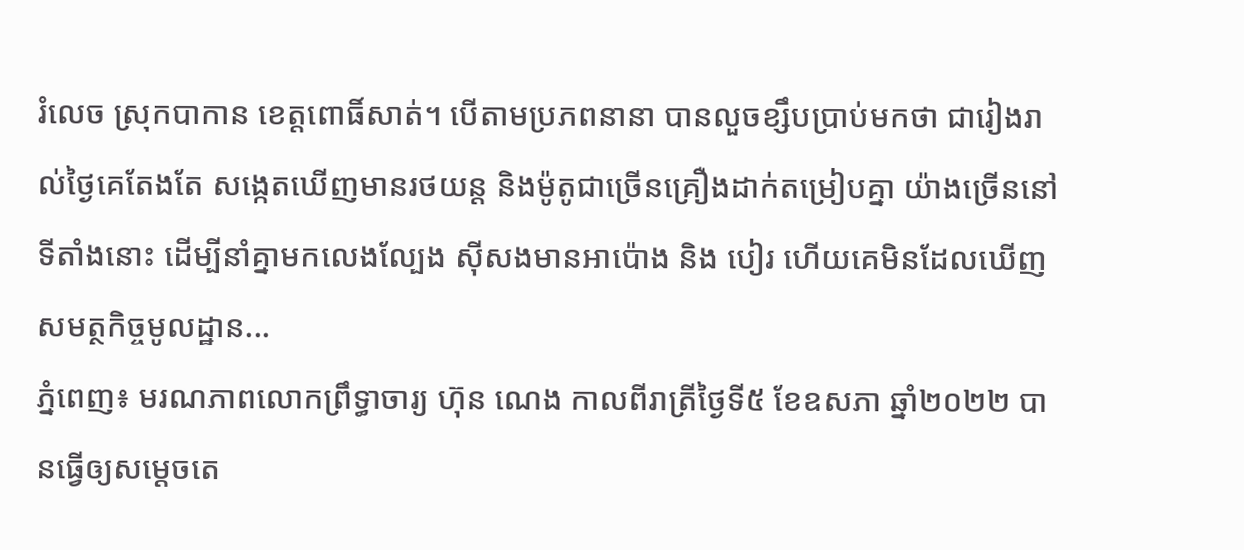រំលេច ស្រុកបាកាន ខេត្តពោធិ៍សាត់។ បើតាមប្រភពនានា បានលួចខ្សឹបប្រាប់មកថា ជារៀងរាល់ថ្ងៃគេតែងតែ សង្កេតឃើញមានរថយន្ត និងម៉ូតូជាច្រើនគ្រឿងដាក់តម្រៀបគ្នា យ៉ាងច្រើននៅទីតាំងនោះ ដើម្បីនាំគ្នាមកលេងល្បែង ស៊ីសងមានអាប៉ោង និង បៀរ ហើយគេមិនដែលឃើញសមត្ថកិច្ចមូលដ្ឋាន...
ភ្នំពេញ៖ មរណភាពលោកព្រឹទ្ធាចារ្យ ហ៊ុន ណេង កាលពីរាត្រីថ្ងៃទី៥ ខែឧសភា ឆ្នាំ២០២២ បានធ្វើឲ្យសម្ដេចតេ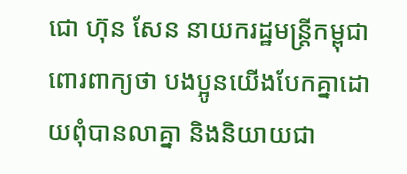ជោ ហ៊ុន សែន នាយករដ្ឋមន្ដ្រីកម្ពុជា ពោរពាក្យថា បងប្អូនយើងបែកគ្នាដោយពុំបានលាគ្នា និងនិយាយជា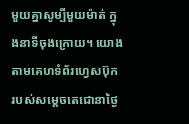មួយគ្នាសូម្បីមួយម៉ាត់ ក្នុងនាទីចុងក្រោយ។ យោងតាមគេហទំព័រហ្វេសប៊ុក របស់សម្ដេចតេជោនាថ្ងៃ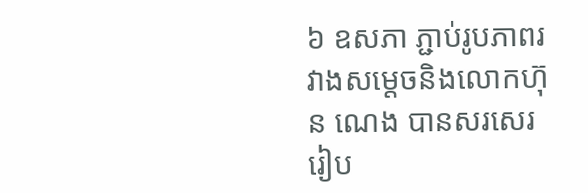៦ ឧសភា ភ្ជាប់រូបភាពរវាងសម្តេចនិងលោកហ៊ុន ណេង បានសរសេររៀប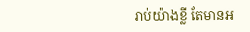រាប់យ៉ាងខ្លី តែមានអ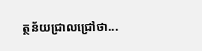ត្ថន័យជ្រាលជ្រៅថា...